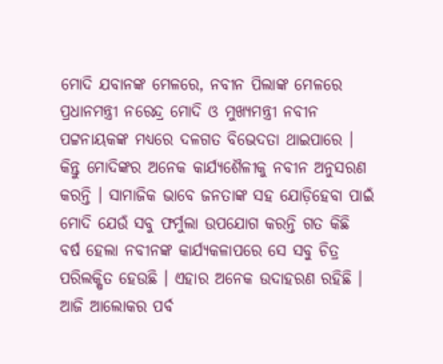ମୋଦି ଯବାନଙ୍କ ମେଳରେ, ନବୀନ ପିଲାଙ୍କ ମେଳରେ
ପ୍ରଧାନମନ୍ତ୍ରୀ ନରେନ୍ଦ୍ର ମୋଦି ଓ ମୁଖ୍ୟମନ୍ତ୍ରୀ ନବୀନ ପଟ୍ଟନାୟକଙ୍କ ମଧ୍ୟରେ ଦଳଗତ ବିଭେଦତା ଥାଇପାରେ । କିନ୍ତୁ ମୋଦିଙ୍କର ଅନେକ କାର୍ଯ୍ୟଶୈଳୀକୁ ନବୀନ ଅନୁସରଣ କରନ୍ତି । ସାମାଜିକ ଭାବେ ଜନତାଙ୍କ ସହ ଯୋଡ଼ିହେବା ପାଇଁ ମୋଦି ଯେଉଁ ସବୁ ଫର୍ମୁଲା ଉପଯୋଗ କରନ୍ତି ଗତ କିଛି ବର୍ଷ ହେଲା ନବୀନଙ୍କ କାର୍ଯ୍ୟକଳାପରେ ସେ ସବୁ ଚିତ୍ର ପରିଲକ୍ଷିତ ହେଉଛି । ଏହାର ଅନେକ ଉଦାହରଣ ରହିଛି । ଆଜି ଆଲୋକର ପର୍ବ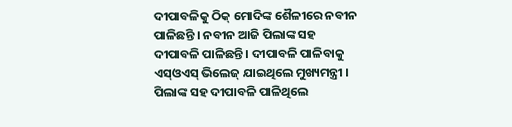ଦୀପାବଳିକୁ ଠିକ୍ ମୋଦିଙ୍କ ଶୈଳୀରେ ନବୀନ ପାଳିଛନ୍ତି । ନବୀନ ଆଜି ପିଲାଙ୍କ ସହ ଦୀପାବଳି ପାଳିଛନ୍ତି । ଦୀପାବଳି ପାଳିବାକୁ ଏସ୍ଓଏସ୍ ଭିଲେଜ୍ ଯାଇଥିଲେ ମୁଖ୍ୟମନ୍ତ୍ରୀ । ପିଲାଙ୍କ ସହ ଦୀପାବଳି ପାଳିଥିଲେ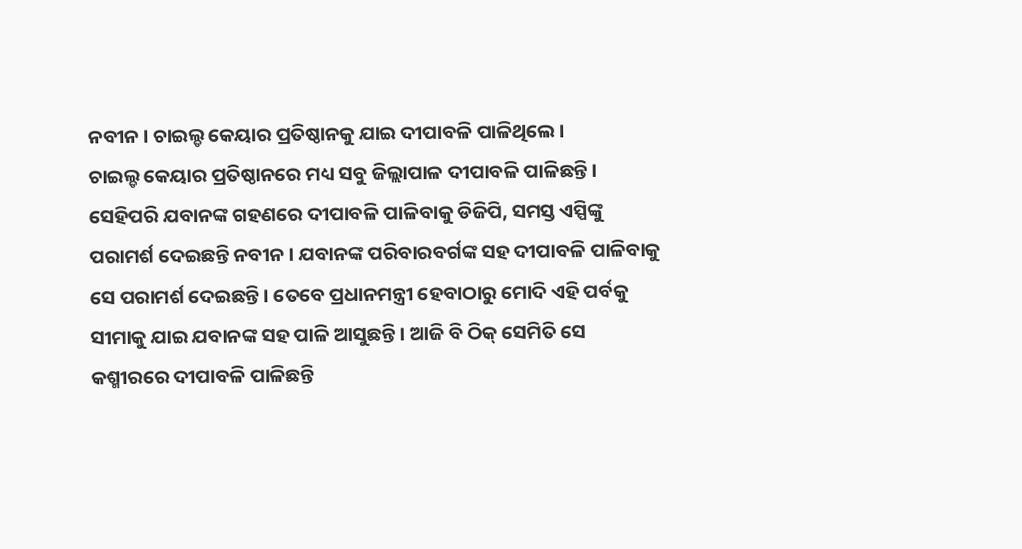ନବୀନ । ଚାଇଲ୍ଡ କେୟାର ପ୍ରତିଷ୍ଠାନକୁ ଯାଇ ଦୀପାବଳି ପାଳିଥିଲେ ।
ଚାଇଲ୍ଡ କେୟାର ପ୍ରତିଷ୍ଠାନରେ ମଧ୍ୟ ସବୁ ଜିଲ୍ଲାପାଳ ଦୀପାବଳି ପାଳିଛନ୍ତି । ସେହିପରି ଯବାନଙ୍କ ଗହଣରେ ଦୀପାବଳି ପାଳିବାକୁ ଡିଜିପି, ସମସ୍ତ ଏସ୍ପିଙ୍କୁ ପରାମର୍ଶ ଦେଇଛନ୍ତି ନବୀନ । ଯବାନଙ୍କ ପରିବାରବର୍ଗଙ୍କ ସହ ଦୀପାବଳି ପାଳିବାକୁ ସେ ପରାମର୍ଶ ଦେଇଛନ୍ତି । ତେବେ ପ୍ରଧାନମନ୍ତ୍ରୀ ହେବାଠାରୁ ମୋଦି ଏହି ପର୍ବକୁ ସୀମାକୁ ଯାଇ ଯବାନଙ୍କ ସହ ପାଳି ଆସୁଛନ୍ତି । ଆଜି ବି ଠିକ୍ ସେମିତି ସେ କଶ୍ମୀରରେ ଦୀପାବଳି ପାଳିଛନ୍ତି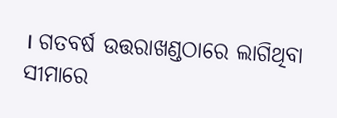। ଗତବର୍ଷ ଉତ୍ତରାଖଣ୍ଡଠାରେ ଲାଗିଥିବା ସୀମାରେ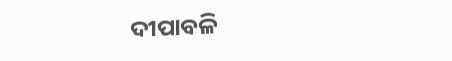ଦୀପାବଳି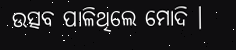ଉତ୍ସବ ପାଳିଥିଲେ ମୋଦି ।